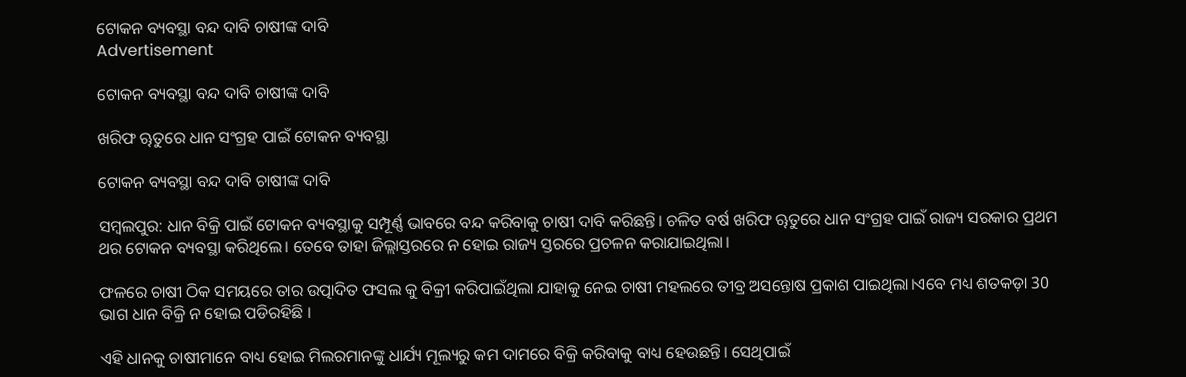ଟୋକନ ବ୍ୟବସ୍ଥା ବନ୍ଦ ଦାବି ଚାଷୀଙ୍କ ଦାବି
Advertisement

ଟୋକନ ବ୍ୟବସ୍ଥା ବନ୍ଦ ଦାବି ଚାଷୀଙ୍କ ଦାବି

ଖରିଫ ୠତୁରେ ଧାନ ସଂଗ୍ରହ ପାଇଁ ଟୋକନ ବ୍ୟବସ୍ଥା

ଟୋକନ ବ୍ୟବସ୍ଥା ବନ୍ଦ ଦାବି ଚାଷୀଙ୍କ ଦାବି

ସମ୍ବଲପୁର: ଧାନ ବିକ୍ରି ପାଇଁ ଟୋକନ ବ୍ୟବସ୍ଥାକୁ ସମ୍ପୂର୍ଣ୍ଣ ଭାବରେ ବନ୍ଦ କରିବାକୁ ଚାଷୀ ଦାବି କରିଛନ୍ତି। ଚଳିତ ବର୍ଷ ଖରିଫ ୠତୁରେ ଧାନ ସଂଗ୍ରହ ପାଇଁ ରାଜ୍ୟ ସରକାର ପ୍ରଥମ ଥର ଟୋକନ ବ୍ୟବସ୍ଥା କରିଥିଲେ। ତେବେ ତାହା ଜିଲ୍ଲାସ୍ତରରେ ନ ହୋଇ ରାଜ୍ୟ ସ୍ତରରେ ପ୍ରଚଳନ କରାଯାଇଥିଲା।

ଫଳରେ ଚାଷୀ ଠିକ ସମୟରେ ତାର ଉତ୍ପାଦିତ ଫସଲ କୁ ବିକ୍ରୀ କରିପାଇଁଥିଲା ଯାହାକୁ ନେଇ ଚାଷୀ ମହଲରେ ତୀବ୍ର ଅସନ୍ତୋଷ ପ୍ରକାଶ ପାଇଥିଲା।ଏବେ ମଧ୍ୟ ଶତକଡ଼ା 30 ଭାଗ ଧାନ ବିକ୍ରି ନ ହୋଇ ପଡିରହିଛି ।

ଏହି ଧାନକୁ ଚାଷୀମାନେ ବାଧ୍ୟ ହୋଇ ମିଲରମାନଙ୍କୁ ଧାର୍ଯ୍ୟ ମୂଲ୍ୟରୁ କମ ଦାମରେ ବିକ୍ରି କରିବାକୁ ବାଧ୍ୟ ହେଉଛନ୍ତି। ସେଥିପାଇଁ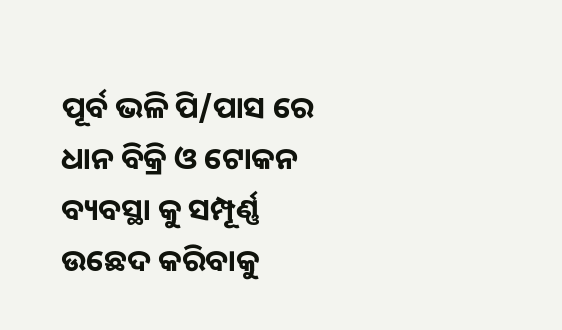ପୂର୍ବ ଭଳି ପି/ପାସ ରେ ଧାନ ବିକ୍ରି ଓ ଟୋକନ ବ୍ୟବସ୍ଥା କୁ ସମ୍ପୂର୍ଣ୍ଣ ଉଛେଦ କରିବାକୁ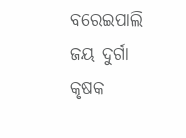ବରେଇପାଲି ଜୟ ଦୁର୍ଗା କୃଷକ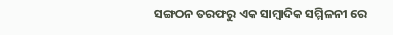ସଙ୍ଗଠନ ତରଫରୁ ଏକ ସାମ୍ବାଦିକ ସମ୍ମିଳନୀ ରେ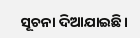ସୂଚନା ଦିଆଯାଇଛି।